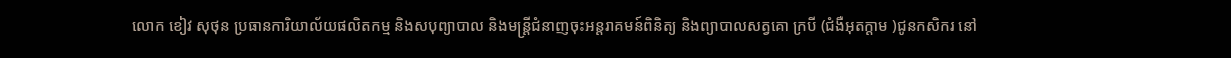លោក ខៀវ សុថុន ប្រធានការិយាល័យផលិតកម្ម និងសបុព្យាបាល និងមន្ត្រីជំនាញចុះអន្តរាគមន៍ពិនិត្យ និងព្យាបាលសត្វគោ ក្របី (ជំងឺអុតក្ដាម )ជូនកសិករ នៅ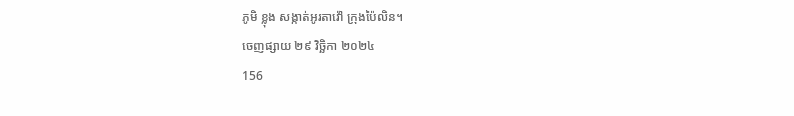ភូមិ ខ្លុង សង្កាត់អូរតាវ៉ៅ ក្រុងប៉ៃលិន។
ចេញផ្សាយ ២៩ វិច្ឆិកា ២០២៤
156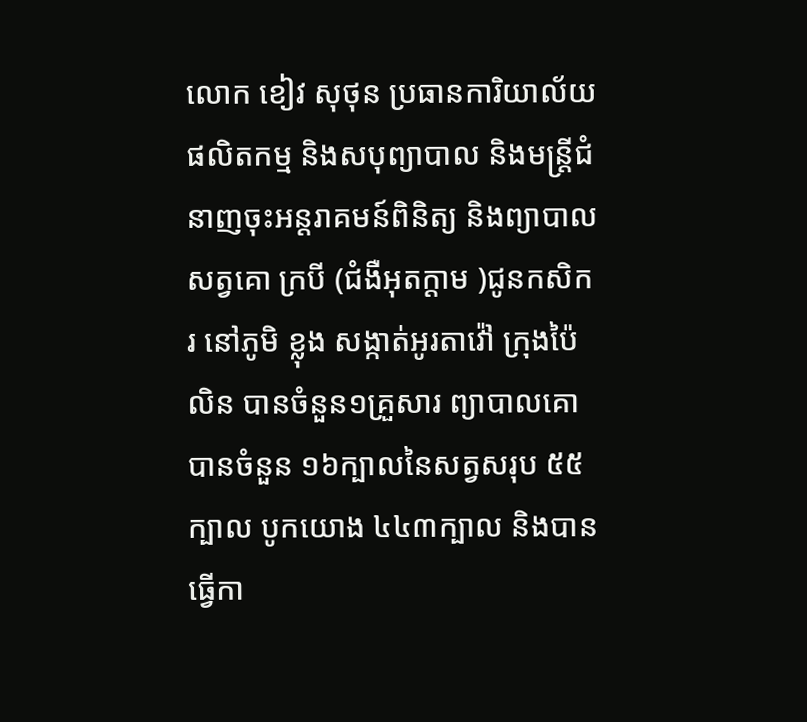លោក ខៀវ សុថុន ប្រធានការិយាល័យផលិតកម្ម និងសបុព្យាបាល និងមន្ត្រីជំនាញចុះអន្តរាគមន៍ពិនិត្យ និងព្យាបាលសត្វគោ ក្របី (ជំងឺអុតក្ដាម )ជូនកសិករ នៅភូមិ ខ្លុង សង្កាត់អូរតាវ៉ៅ ក្រុងប៉ៃលិន បានចំនួន១គ្រួសារ ព្យាបាលគោបានចំនួន ១៦ក្បាលនៃសត្វសរុប ៥៥ក្បាល បូកយោង ៤៤៣ក្បាល និងបានធ្វើកា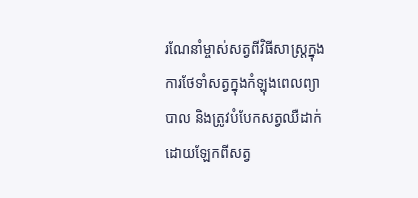រណែនាំម្ចាស់សត្វពីវិធីសាស្រ្តក្នុងការថែទាំសត្វក្នុងកំឡុងពេលព្យាបាល និងត្រូវបំបែកសត្វឈឺដាក់ដោយឡែកពីសត្វ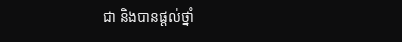ជា និងបានផ្តល់ថ្នាំ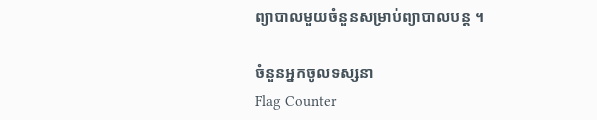ព្យាបាលមួយចំនួនសម្រាប់ព្យាបាលបន្ត ។

ចំនួនអ្នកចូលទស្សនា
Flag Counter